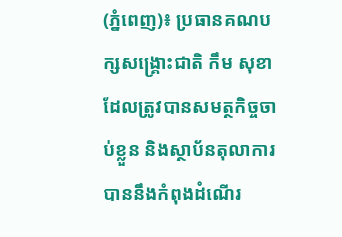(ភ្នំពេញ)៖ ប្រធានគណបក្សសង្គ្រោះជាតិ កឹម សុខា ដែលត្រូវបានសមត្ថកិច្ចចាប់ខ្លួន និងស្ថាប័នតុលាការបាននឹងកំពុងដំណើរ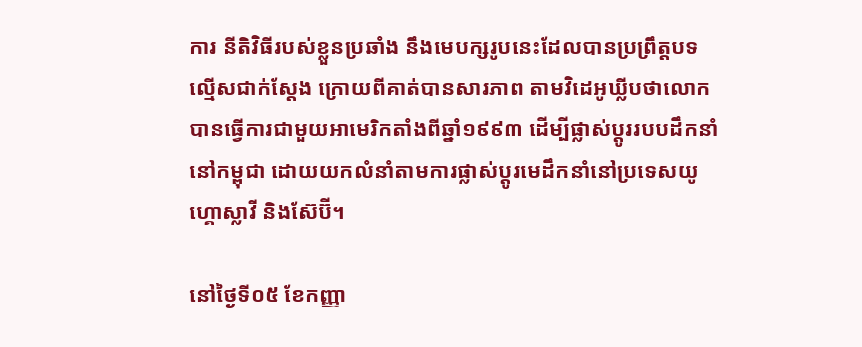ការ នីតិវិធីរបស់ខ្លួនប្រឆាំង នឹងមេបក្សរូបនេះដែលបានប្រព្រឹត្តបទល្មើសជាក់ស្តែង ក្រោយពីគាត់បានសារភាព តាមវិដេអូឃ្លីបថាលោកបានធ្វើការជាមួយអាមេរិកតាំងពីឆ្នាំ១៩៩៣ ដើម្បីផ្លាស់ប្តូររបបដឹកនាំនៅកម្ពុជា ដោយយកលំនាំតាមការផ្លាស់ប្តូរមេដឹកនាំនៅប្រទេសយូហ្គោស្លាវី និងស៊ែប៊ី។

នៅថ្ងៃទី០៥ ខែកញ្ញា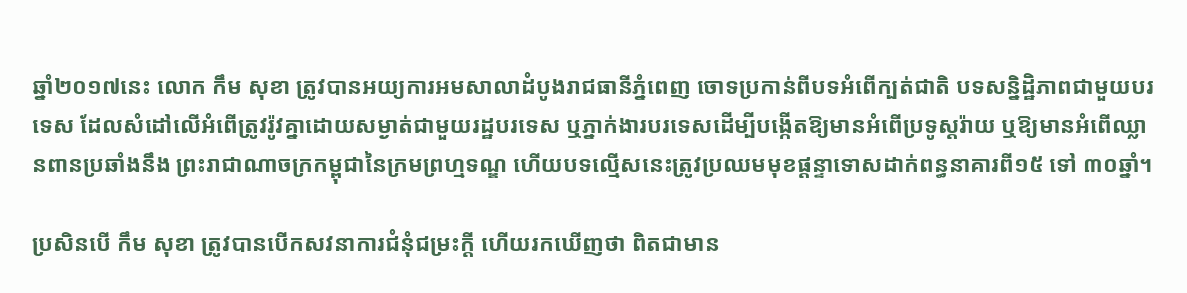ឆ្នាំ២០១៧នេះ លោក កឹម សុខា ត្រូវបានអយ្យការអមសាលាដំបូងរាជធានីភ្នំពេញ ចោទប្រកាន់ពីបទអំពើក្បត់ជាតិ បទសន្និដ្ឋិភាពជាមួយបរទេស ដែលសំដៅលើអំពើត្រូវរ៉ូវគ្នាដោយសម្ងាត់ជាមួយរដ្ឋបរទេស ឬភ្នាក់ងារបរទេសដើម្បីបង្កើតឱ្យមានអំពើប្រទូស្តរ៉ាយ ឬឱ្យមានអំពើឈ្លានពានប្រឆាំងនឹង ព្រះរាជាណាចក្រកម្ពុជានៃក្រមព្រហ្មទណ្ឌ ហើយបទល្មើសនេះត្រូវប្រឈមមុខផ្តន្ទាទោសដាក់ពន្ធនាគារពី១៥ ទៅ ៣០ឆ្នាំ។

ប្រសិនបើ កឹម សុខា ត្រូវបានបើកសវនាការជំនុំជម្រះក្តី ហើយរកឃើញថា ពិតជាមាន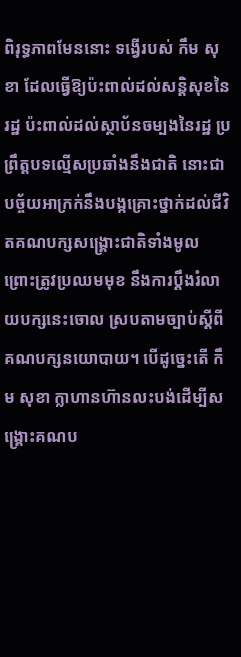ពិរុទ្ធភាពមែននោះ ទង្វើរបស់ កឹម សុខា ដែលធ្វើឱ្យប៉ះពាល់ដល់សន្តិសុខនៃរដ្ឋ ប៉ះពាល់ដល់ស្ថាប័នចម្បងនៃរដ្ឋ ប្រព្រឹត្តបទល្មើសប្រឆាំងនឹងជាតិ នោះជាបច្ច័យអាក្រក់នឹងបង្កគ្រោះថ្នាក់ដល់ជីវិតគណបក្សសង្គ្រោះជាតិទាំងមូល ព្រោះត្រូវប្រឈមមុខ នឹងការប្តឹងរំលាយបក្សនេះចោល ស្របតាមច្បាប់ស្តីពីគណបក្សនយោបាយ។ បើដូច្នេះតើ កឹម សុខា ក្លាហានហ៊ានលះបង់ដើម្បីសង្គ្រោះគណប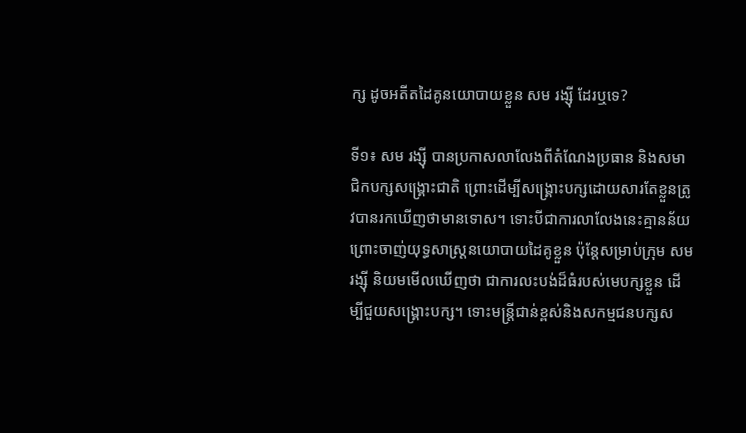ក្ស ដូចអតីតដៃគូនយោបាយខ្លួន សម រង្ស៊ី ដែរឬទេ?

ទី១៖ សម រង្ស៊ី បានប្រកាសលាលែងពីតំណែងប្រធាន និងសមាជិកបក្សសង្គ្រោះជាតិ ព្រោះដើម្បីសង្គ្រោះបក្សដោយសារតែខ្លួនត្រូវបានរកឃើញថាមានទោស។ ទោះបីជាការលាលែងនេះគ្មានន័យព្រោះចាញ់យុទ្ធសាស្ត្រនយោបាយដៃគូខ្លួន ប៉ុន្តែសម្រាប់ក្រុម សម រង្ស៊ី និយមមើលឃើញថា ជាការលះបង់ដ៏ធំរបស់មេបក្សខ្លួន ដើម្បីជួយសង្គ្រោះបក្ស។ ទោះមន្ត្រីជាន់ខ្ពស់និងសកម្មជនបក្សស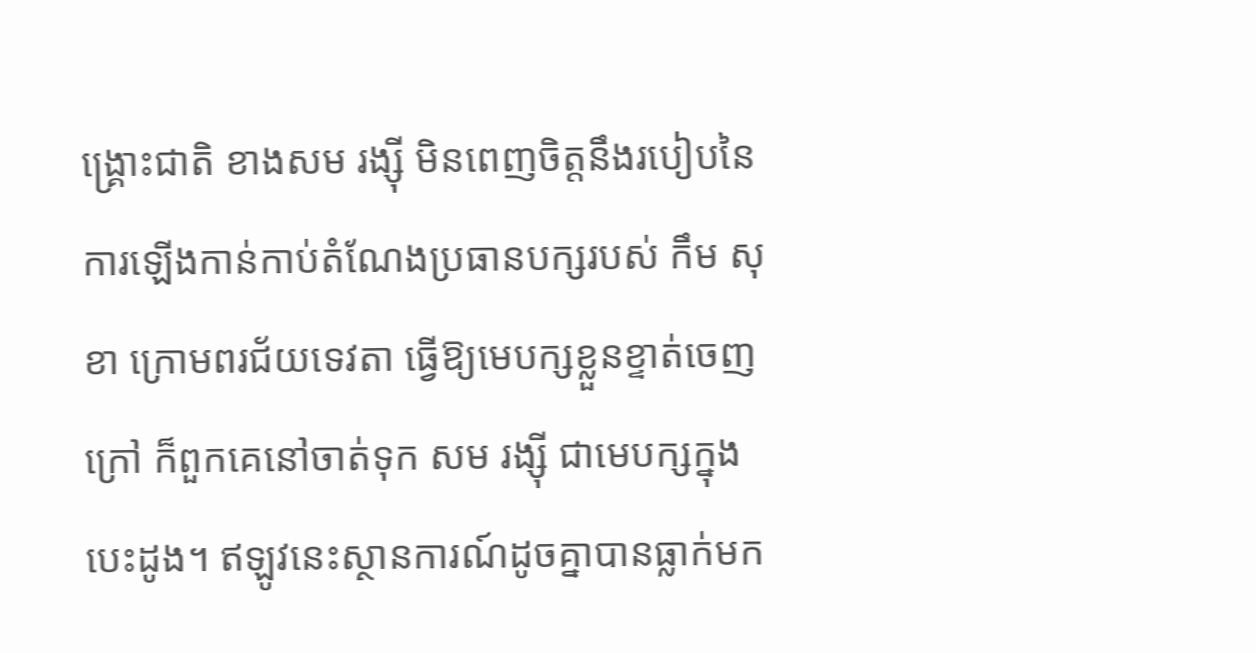ង្គ្រោះជាតិ ខាងសម រង្ស៊ី មិនពេញចិត្តនឹងរបៀបនៃការឡើងកាន់កាប់តំណែងប្រធានបក្សរបស់ កឹម សុខា ក្រោមពរជ័យទេវតា ធ្វើឱ្យមេបក្សខ្លួនខ្ទាត់ចេញក្រៅ ក៏ពួកគេនៅចាត់ទុក សម រង្ស៊ី ជាមេបក្សក្នុងបេះដូង។ ឥឡូវនេះស្ថានការណ៍ដូចគ្នាបានធ្លាក់មក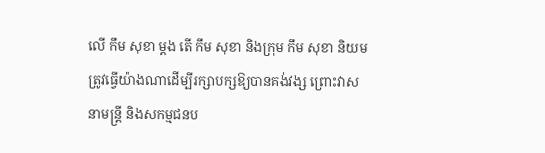លើ កឹម សុខា ម្តង តើ កឹម សុខា និងក្រុម កឹម សុខា និយមត្រូវធ្វើយ៉ាងណាដើម្បីរក្សាបក្សឱ្យបានគង់វង្ស ព្រោះវាសនាមន្ត្រី និងសកម្មជនប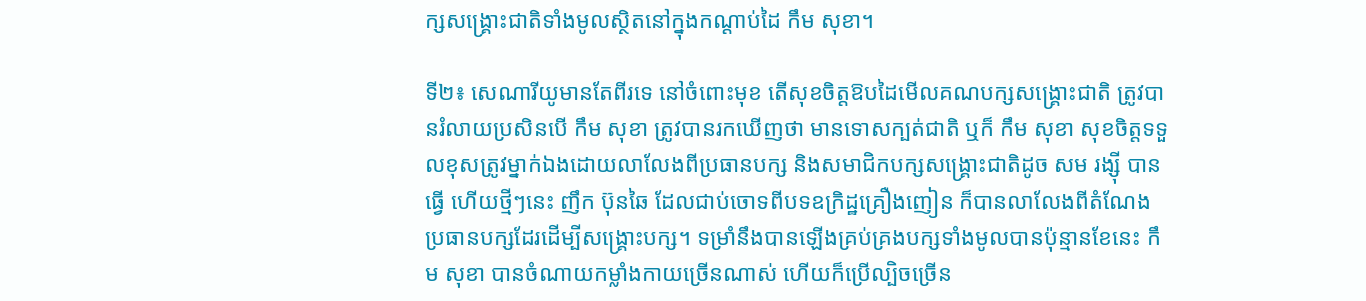ក្សសង្គ្រោះជាតិទាំងមូលស្ថិតនៅក្នុងកណ្តាប់ដៃ កឹម សុខា។

ទី២៖ សេណារីយូមានតែពីរទេ នៅចំពោះមុខ តើសុខចិត្តឱបដៃមើលគណបក្សសង្គ្រោះជាតិ ត្រូវបានរំលាយប្រសិនបើ កឹម សុខា ត្រូវបានរកឃើញថា មានទោសក្បត់ជាតិ ឬក៏ កឹម សុខា សុខចិត្តទទួលខុសត្រូវម្នាក់ឯងដោយលាលែងពីប្រធានបក្ស និងសមាជិកបក្សសង្គ្រោះជាតិដូច សម រង្ស៊ី បានធ្វើ ហើយថ្មីៗនេះ ញឹក ប៊ុនឆៃ ដែលជាប់ចោទពីបទឧក្រិដ្ឋគ្រឿងញៀន ក៏បានលាលែងពីតំណែងប្រធានបក្សដែរដើម្បីសង្គ្រោះបក្ស។ ទម្រាំនឹងបានឡើងគ្រប់គ្រងបក្សទាំងមូលបានប៉ុន្មានខែនេះ កឹម សុខា បានចំណាយកម្លាំងកាយច្រើនណាស់ ហើយក៏ប្រើល្បិចច្រើន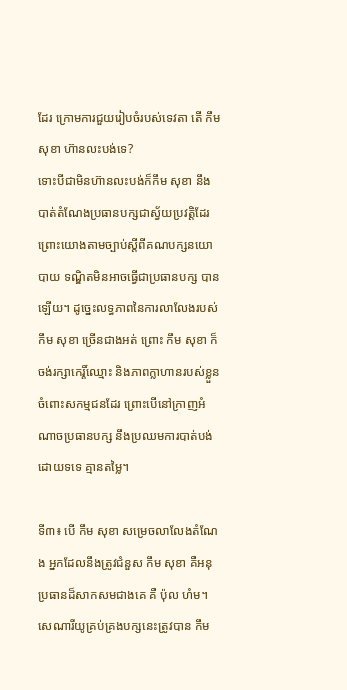ដែរ ក្រោមការជួយរៀបចំរបស់ទេវតា តើ កឹម សុខា ហ៊ានលះបង់ទេ?
ទោះបីជាមិនហ៊ានលះបង់ក៏កឹម សុខា នឹងបាត់តំណែងប្រធានបក្សជាស្វ័យប្រវត្តិដែរ ព្រោះយោងតាមច្បាប់ស្តីពីគណបក្សនយោបាយ ទណ្ឌិតមិនអាចធ្វើជាប្រធានបក្ស បានឡើយ។ ដូច្នេះលទ្ធភាពនៃការលាលែងរបស់ កឹម សុខា ច្រើនជាងអត់ ព្រោះ កឹម សុខា ក៏ចង់រក្សាកេរ្តិ៍ឈ្មោះ និងភាពក្លាហានរបស់ខ្លួនចំពោះសកម្មជនដែរ ព្រោះបើនៅក្រាញអំណាចប្រធានបក្ស នឹងប្រឈមការបាត់បង់ដោយទទេ គ្មានតម្លៃ។

ទី៣៖ បើ កឹម សុខា សម្រេចលាលែងតំណែង អ្នកដែលនឹងត្រូវជំនួស កឹម សុខា គឺអនុប្រធានដ៏សាកសមជាងគេ គឺ ប៉ុល ហំម។ សេណារីយូគ្រប់គ្រងបក្សនេះត្រូវបាន កឹម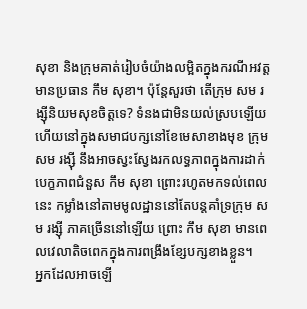សុខា និងក្រុមគាត់រៀបចំយ៉ាងលម្អិតក្នុងករណីអវត្តមានប្រធាន កឹម សុខា។ ប៉ុន្តែសួរថា តើក្រុម សម រង្ស៊ីនិយមសុខចិត្តទេ? ទំនងជាមិនយល់ស្របឡើយ ហើយនៅក្នុងសមាជបក្សនៅខែមេសាខាងមុខ ក្រុម សម រង្ស៊ី នឹងអាចស្វះស្វែងរកលទ្ធភាពក្នុងការដាក់បេក្ខភាពជំនួស កឹម សុខា ព្រោះរហូតមកទល់ពេលនេះ កម្លាំងនៅតាមមូលដ្ឋាននៅតែបន្តគាំទ្រក្រុម សម រង្ស៊ី ភាគច្រើននៅឡើយ ព្រោះ កឹម សុខា មានពេលវេលាតិចពេកក្នុងការពង្រឹងខ្សែបក្សខាងខ្លួន។
អ្នកដែលអាចឡើ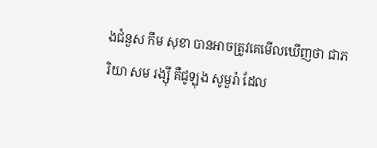ងជំនួស កឹម សុខា បានអាចត្រូវគេមើលឃើញថា ជាភរិយា សម រង្ស៊ី គឺជូឡុង សូមួរ៉ា ដែល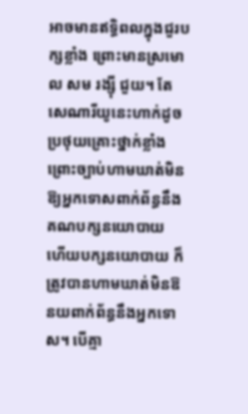អាចមានឥទ្ធិពលក្នុងជួរបក្សខ្លាំង ព្រោះមានស្រមោល សម រង្ស៊ី ជួយ។ តែសេណារីយូនេះហាក់ដូចប្រថុយគ្រោះថ្នាក់ខ្លាំង ព្រោះច្បាប់ហាមឃាត់មិនឱ្យអ្នកទោសពាក់ព័ន្ធនឹងគណបក្សនយោបាយ ហើយបក្សនយោបាយ ក៏ត្រូវបានហាមឃាត់មិនឱនយពាក់ព័ន្ធនឹងអ្នកទោស។ បើគ្មា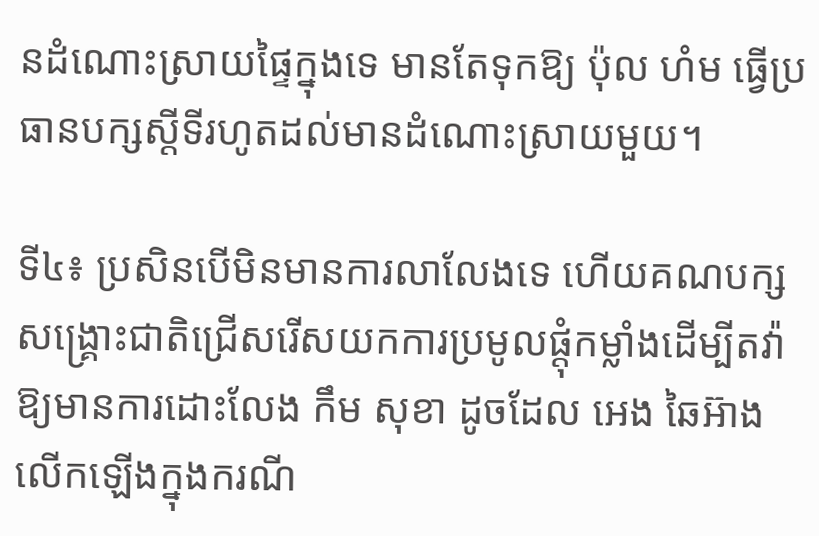នដំណោះស្រាយផ្ទៃក្នុងទេ មានតែទុកឱ្យ ប៉ុល ហំម ធ្វើប្រធានបក្សស្តីទីរហូតដល់មានដំណោះស្រាយមួយ។

ទី៤៖ ប្រសិនបើមិនមានការលាលែងទេ ហើយគណបក្សសង្គ្រោះជាតិជ្រើសរើសយកការប្រមូលផ្តុំកម្លាំងដើម្បីតវ៉ាឱ្យមានការដោះលែង កឹម សុខា ដូចដែល អេង ឆៃអ៊ាង លើកឡើងក្នុងករណី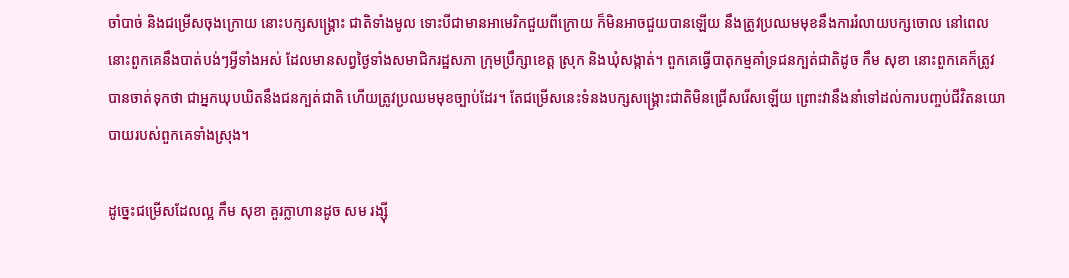ចាំបាច់ និងជម្រើសចុងក្រោយ នោះបក្សសង្គ្រោះ ជាតិទាំងមូល ទោះបីជាមានអាមេរិកជួយពីក្រោយ ក៏មិនអាចជួយបានឡើយ នឹងត្រូវប្រឈមមុខនឹងការរំលាយបក្សចោល នៅពេលនោះពួកគេនឹងបាត់បង់ៗអ្វីទាំងអស់ ដែលមានសព្វថ្ងៃទាំងសមាជិករដ្ឋសភា ក្រុមប្រឹក្សាខេត្ត ស្រុក និងឃុំសង្កាត់។ ពួកគេធ្វើបាតុកម្មគាំទ្រជនក្បត់ជាតិដូច កឹម សុខា នោះពួកគេក៏ត្រូវបានចាត់ទុកថា ជាអ្នកឃុបឃិតនឹងជនក្បត់ជាតិ ហើយត្រូវប្រឈមមុខច្បាប់ដែរ។ តែជម្រើសនេះទំនងបក្សសង្គ្រោះជាតិមិនជ្រើសរើសឡើយ ព្រោះវានឹងនាំទៅដល់ការបញ្ចប់ជីវិតនយោបាយរបស់ពួកគេទាំងស្រុង។

ដូច្នេះជម្រើសដែលល្អ កឹម សុខា គួរក្លាហានដូច សម រង្ស៊ី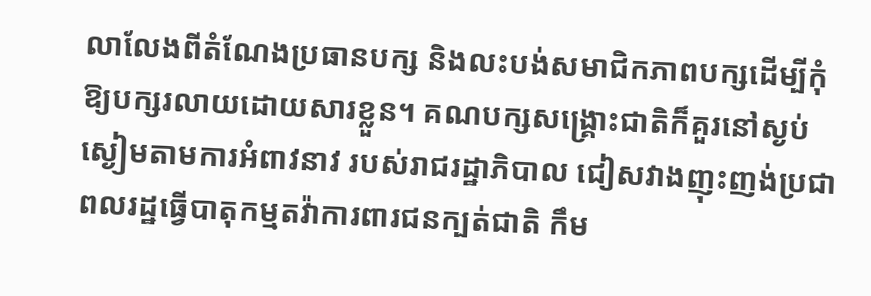លាលែងពីតំណែងប្រធានបក្ស និងលះបង់សមាជិកភាពបក្សដើម្បីកុំឱ្យបក្សរលាយដោយសារខ្លួន។ គណបក្សសង្គ្រោះជាតិក៏គួរនៅស្ងប់ស្ងៀមតាមការអំពាវនាវ របស់រាជរដ្ឋាភិបាល ជៀសវាងញុះញង់ប្រជាពលរដ្ឋធ្វើបាតុកម្មតវ៉ាការពារជនក្បត់ជាតិ កឹម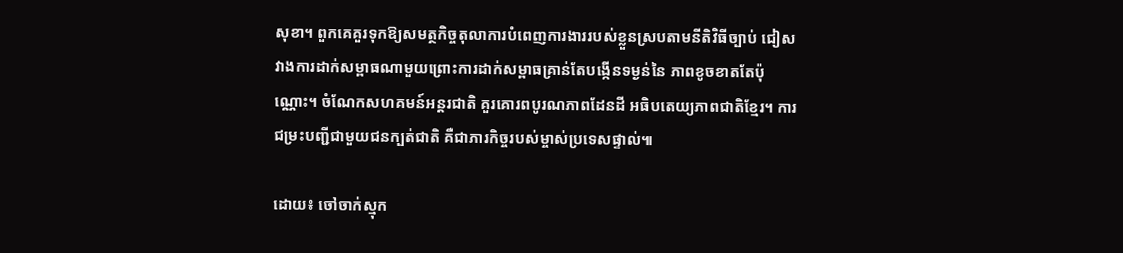សុខា។ ពួកគេគួរទុកឱ្យសមត្ថកិច្ចតុលាការបំពេញការងាររបស់ខ្លួនស្របតាមនីតិវិធីច្បាប់ ជៀសវាងការដាក់សម្ពាធណាមួយព្រោះការដាក់សម្ពាធគ្រាន់តែបង្កើនទម្ងន់នៃ ភាពខូចខាតតែប៉ុណ្ណោះ។ ចំណែកសហគមន៍អន្តរជាតិ គួរគោរពបូរណភាពដែនដី អធិបតេយ្យភាពជាតិខ្មែរ។ ការជម្រះបញ្ជីជាមួយជនក្បត់ជាតិ គឺជាភារកិច្ចរបស់ម្ចាស់ប្រទេសផ្ទាល់៕

ដោយ៖ ចៅចាក់ស្មុក